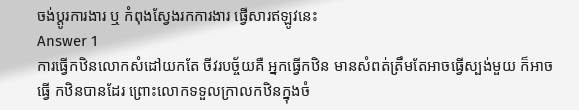ចង់ប្តូរការងារ ឬ កំពុងស្វែងរកការងារ ផ្វើសារឥឡូវនេះ
Answer 1
ការធ្វើកឋិនលោកសំដៅយកតែ ចីវរបច្ច័យគឺ អ្នកធ្វើកឋិន មានសំពត់ត្រឹមតែអាចធ្វើស្បង់មួយ ក៏អាចធ្វើ កឋិនបានដែរ ព្រោះលោកទទួលក្រាលកឋិនក្នុងចំ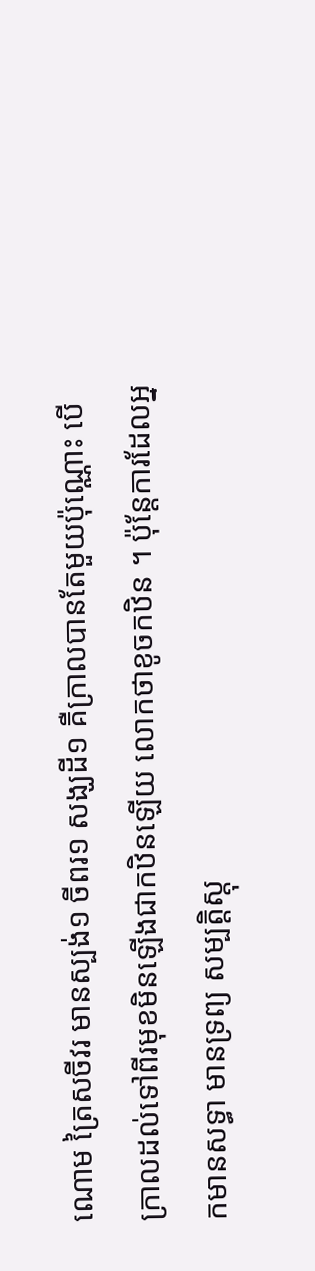ណោម ត្រៃសចីវរ មានស្បង់១ ចីពរ១ សង្ឃដី១ គឺក្រាលបានតែមួយប៉ុណ្ណោះ បើក្រាលដល់ទៅពីរមុខមិនឡើងជាកឋិនឡើយ លោកថាខូចកឋិន ។ ប៉ុន្តែការដែលអ្នកមានសទ្ធា មានទ្រព្យ សម្បត្តិស្តុ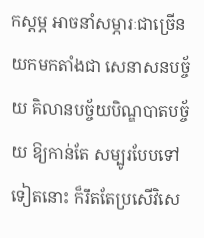កស្តម្ភ អាចនាំសម្ភារៈជាច្រើន យកមកតាំងជា សេនាសនបច្ច័យ គិលានបច្ច័យបិណ្ឌបាតបច្ច័យ ឱ្យកាន់តែ សម្បូរបែបទៅទៀតនោះ ក៏រឹតតែប្រសើវិសេ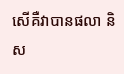សើគឺវាបានផលា និស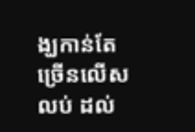ង្ឃកាន់តែច្រើនលើសលប់ ដល់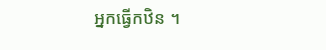អ្នកធ្វើកឋិន ។